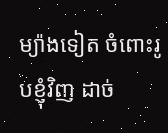ម្យ៉ាងទៀត ចំពោះរូបខ្ញុំវិញ ដាច់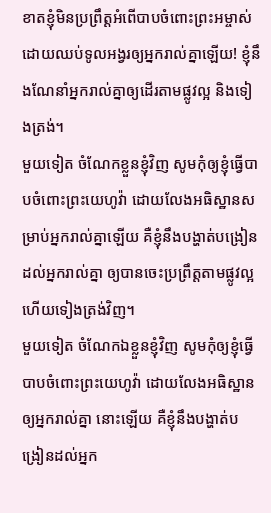ខាតខ្ញុំមិនប្រព្រឹត្តអំពើបាបចំពោះព្រះអម្ចាស់ ដោយឈប់ទូលអង្វរឲ្យអ្នករាល់គ្នាឡើយ! ខ្ញុំនឹងណែនាំអ្នករាល់គ្នាឲ្យដើរតាមផ្លូវល្អ និងទៀងត្រង់។
មួយទៀត ចំណែកខ្លួនខ្ញុំវិញ សូមកុំឲ្យខ្ញុំធ្វើបាបចំពោះព្រះយេហូវ៉ា ដោយលែងអធិស្ឋានសម្រាប់អ្នករាល់គ្នាឡើយ គឺខ្ញុំនឹងបង្ហាត់បង្រៀនដល់អ្នករាល់គ្នា ឲ្យបានចេះប្រព្រឹត្តតាមផ្លូវល្អ ហើយទៀងត្រង់វិញ។
មួយទៀត ចំណែកឯខ្លួនខ្ញុំវិញ សូមកុំឲ្យខ្ញុំធ្វើបាបចំពោះព្រះយេហូវ៉ា ដោយលែងអធិស្ឋានឲ្យអ្នករាល់គ្នា នោះឡើយ គឺខ្ញុំនឹងបង្ហាត់បង្រៀនដល់អ្នក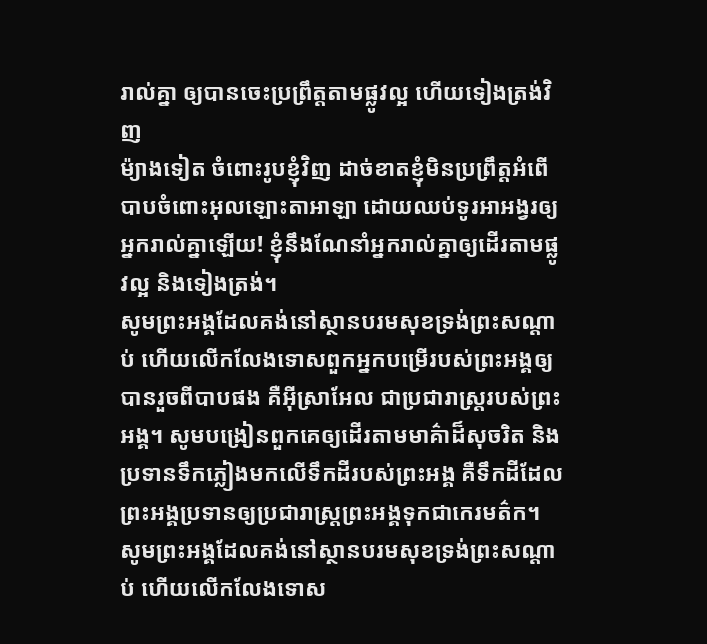រាល់គ្នា ឲ្យបានចេះប្រព្រឹត្តតាមផ្លូវល្អ ហើយទៀងត្រង់វិញ
ម៉្យាងទៀត ចំពោះរូបខ្ញុំវិញ ដាច់ខាតខ្ញុំមិនប្រព្រឹត្តអំពើបាបចំពោះអុលឡោះតាអាឡា ដោយឈប់ទូរអាអង្វរឲ្យអ្នករាល់គ្នាឡើយ! ខ្ញុំនឹងណែនាំអ្នករាល់គ្នាឲ្យដើរតាមផ្លូវល្អ និងទៀងត្រង់។
សូមព្រះអង្គដែលគង់នៅស្ថានបរមសុខទ្រង់ព្រះសណ្ដាប់ ហើយលើកលែងទោសពួកអ្នកបម្រើរបស់ព្រះអង្គឲ្យបានរួចពីបាបផង គឺអ៊ីស្រាអែល ជាប្រជារាស្ត្ររបស់ព្រះអង្គ។ សូមបង្រៀនពួកគេឲ្យដើរតាមមាគ៌ាដ៏សុចរិត និងប្រទានទឹកភ្លៀងមកលើទឹកដីរបស់ព្រះអង្គ គឺទឹកដីដែលព្រះអង្គប្រទានឲ្យប្រជារាស្ត្រព្រះអង្គទុកជាកេរមត៌ក។
សូមព្រះអង្គដែលគង់នៅស្ថានបរមសុខទ្រង់ព្រះសណ្ដាប់ ហើយលើកលែងទោស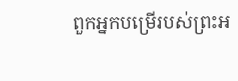ពួកអ្នកបម្រើរបស់ព្រះអ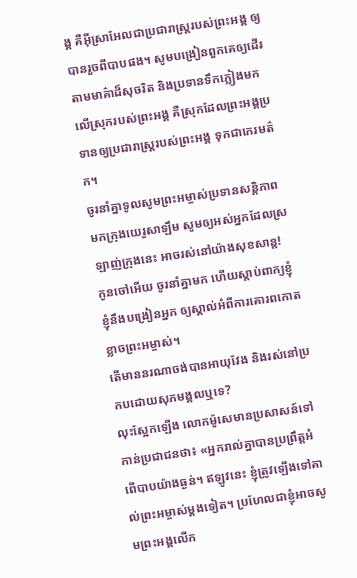ង្គ គឺអ៊ីស្រាអែលជាប្រជារាស្ត្ររបស់ព្រះអង្គ ឲ្យបានរួចពីបាបផង។ សូមបង្រៀនពួកគេឲ្យដើរតាមមាគ៌ាដ៏សុចរិត និងប្រទានទឹកភ្លៀងមកលើស្រុករបស់ព្រះអង្គ គឺស្រុកដែលព្រះអង្គប្រទានឲ្យប្រជារាស្ត្ររបស់ព្រះអង្គ ទុកជាកេរមត៌ក។
ចូរនាំគ្នាទូលសូមព្រះអម្ចាស់ប្រទានសន្តិភាព មកក្រុងយេរូសាឡឹម សូមឲ្យអស់អ្នកដែលស្រឡាញ់ក្រុងនេះ អាចរស់នៅយ៉ាងសុខសាន្ត!
កូនចៅអើយ ចូរនាំគ្នាមក ហើយស្ដាប់ពាក្យខ្ញុំ ខ្ញុំនឹងបង្រៀនអ្នក ឲ្យស្គាល់អំពីការគោរពកោតខ្លាចព្រះអម្ចាស់។
តើមាននរណាចង់បានអាយុវែង និងរស់នៅប្រកបដោយសុភមង្គលឬទេ?
លុះស្អែកឡើង លោកម៉ូសេមានប្រសាសន៍ទៅកាន់ប្រជាជនថា៖ «អ្នករាល់គ្នាបានប្រព្រឹត្តអំពើបាបយ៉ាងធ្ងន់។ ឥឡូវនេះ ខ្ញុំត្រូវឡើងទៅគាល់ព្រះអម្ចាស់ម្ដងទៀត។ ប្រហែលជាខ្ញុំអាចសូមព្រះអង្គលើក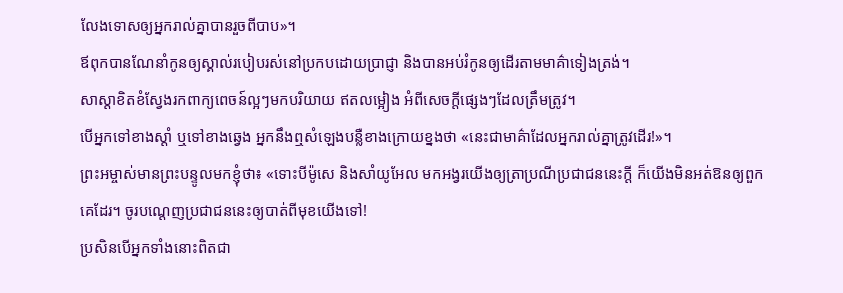លែងទោសឲ្យអ្នករាល់គ្នាបានរួចពីបាប»។
ឪពុកបានណែនាំកូនឲ្យស្គាល់របៀបរស់នៅប្រកបដោយប្រាជ្ញា និងបានអប់រំកូនឲ្យដើរតាមមាគ៌ាទៀងត្រង់។
សាស្ដាខិតខំស្វែងរកពាក្យពេចន៍ល្អៗមកបរិយាយ ឥតលម្អៀង អំពីសេចក្ដីផ្សេងៗដែលត្រឹមត្រូវ។
បើអ្នកទៅខាងស្ដាំ ឬទៅខាងឆ្វេង អ្នកនឹងឮសំឡេងបន្លឺខាងក្រោយខ្នងថា «នេះជាមាគ៌ាដែលអ្នករាល់គ្នាត្រូវដើរ!»។
ព្រះអម្ចាស់មានព្រះបន្ទូលមកខ្ញុំថា៖ «ទោះបីម៉ូសេ និងសាំយូអែល មកអង្វរយើងឲ្យត្រាប្រណីប្រជាជននេះក្ដី ក៏យើងមិនអត់ឱនឲ្យពួកគេដែរ។ ចូរបណ្ដេញប្រជាជននេះឲ្យបាត់ពីមុខយើងទៅ!
ប្រសិនបើអ្នកទាំងនោះពិតជា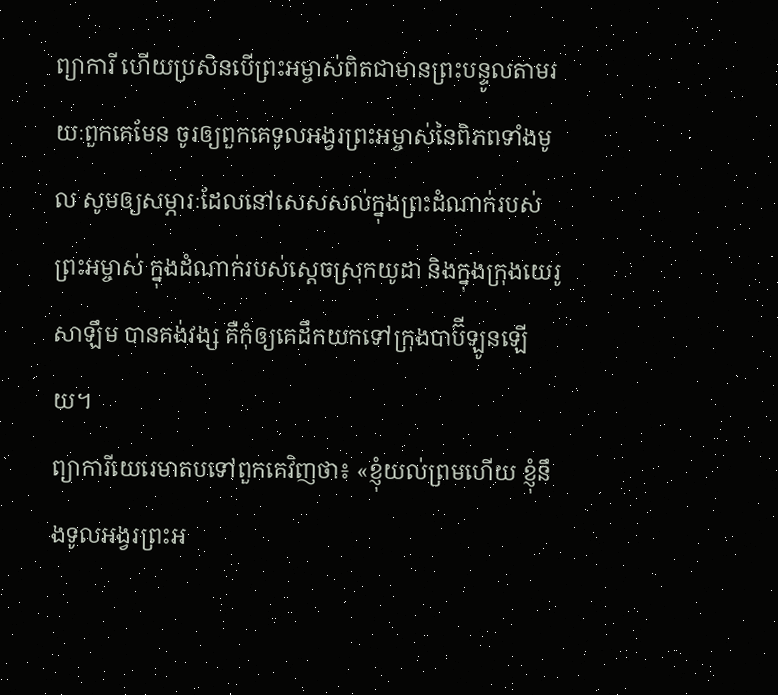ព្យាការី ហើយប្រសិនបើព្រះអម្ចាស់ពិតជាមានព្រះបន្ទូលតាមរយៈពួកគេមែន ចូរឲ្យពួកគេទូលអង្វរព្រះអម្ចាស់នៃពិភពទាំងមូល សូមឲ្យសម្ភារៈដែលនៅសេសសល់ក្នុងព្រះដំណាក់របស់ព្រះអម្ចាស់ ក្នុងដំណាក់របស់ស្ដេចស្រុកយូដា និងក្នុងក្រុងយេរូសាឡឹម បានគង់វង្ស គឺកុំឲ្យគេដឹកយកទៅក្រុងបាប៊ីឡូនឡើយ។
ព្យាការីយេរេមាតបទៅពួកគេវិញថា៖ «ខ្ញុំយល់ព្រមហើយ ខ្ញុំនឹងទូលអង្វរព្រះអ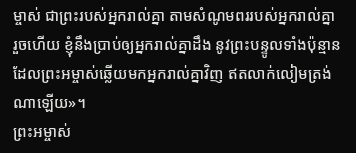ម្ចាស់ ជាព្រះរបស់អ្នករាល់គ្នា តាមសំណូមពររបស់អ្នករាល់គ្នា រួចហើយ ខ្ញុំនឹងប្រាប់ឲ្យអ្នករាល់គ្នាដឹង នូវព្រះបន្ទូលទាំងប៉ុន្មាន ដែលព្រះអម្ចាស់ឆ្លើយមកអ្នករាល់គ្នាវិញ ឥតលាក់លៀមត្រង់ណាឡើយ»។
ព្រះអម្ចាស់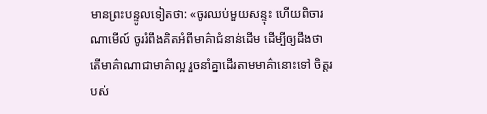មានព្រះបន្ទូលទៀតថា: «ចូរឈប់មួយសន្ទុះ ហើយពិចារណាមើល៍ ចូររំពឹងគិតអំពីមាគ៌ាជំនាន់ដើម ដើម្បីឲ្យដឹងថា តើមាគ៌ាណាជាមាគ៌ាល្អ រួចនាំគ្នាដើរតាមមាគ៌ានោះទៅ ចិត្តរបស់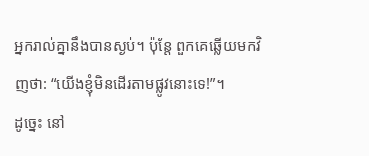អ្នករាល់គ្នានឹងបានស្ងប់។ ប៉ុន្តែ ពួកគេឆ្លើយមកវិញថា: “យើងខ្ញុំមិនដើរតាមផ្លូវនោះទេ!”។
ដូច្នេះ នៅ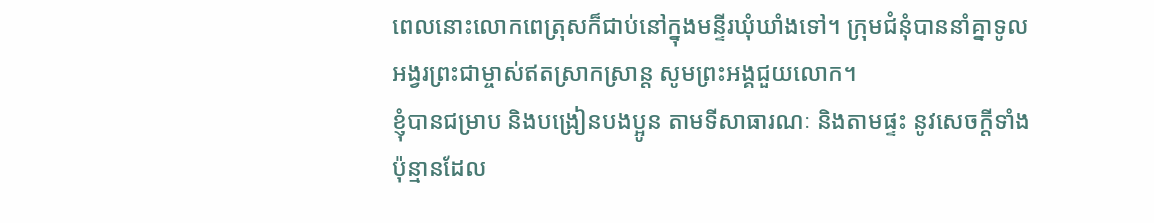ពេលនោះលោកពេត្រុសក៏ជាប់នៅក្នុងមន្ទីរឃុំឃាំងទៅ។ ក្រុមជំនុំបាននាំគ្នាទូលអង្វរព្រះជាម្ចាស់ឥតស្រាកស្រាន្ត សូមព្រះអង្គជួយលោក។
ខ្ញុំបានជម្រាប និងបង្រៀនបងប្អូន តាមទីសាធារណៈ និងតាមផ្ទះ នូវសេចក្ដីទាំងប៉ុន្មានដែល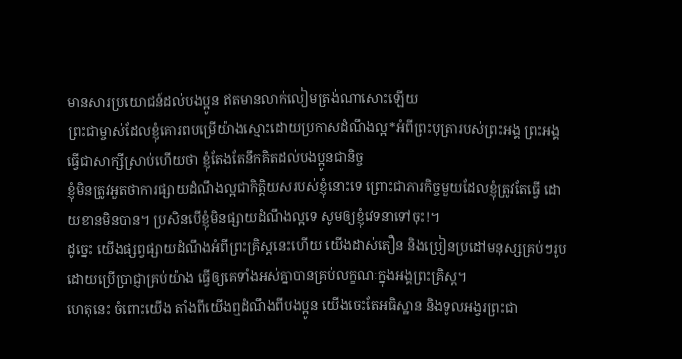មានសារប្រយោជន៍ដល់បងប្អូន ឥតមានលាក់លៀមត្រង់ណាសោះឡើយ
ព្រះជាម្ចាស់ដែលខ្ញុំគោរពបម្រើយ៉ាងស្មោះដោយប្រកាសដំណឹងល្អ*អំពីព្រះបុត្រារបស់ព្រះអង្គ ព្រះអង្គធ្វើជាសាក្សីស្រាប់ហើយថា ខ្ញុំតែងតែនឹកគិតដល់បងប្អូនជានិច្ច
ខ្ញុំមិនត្រូវអួតថាការផ្សាយដំណឹងល្អជាកិត្តិយសរបស់ខ្ញុំនោះទេ ព្រោះជាភារកិច្ចមួយដែលខ្ញុំត្រូវតែធ្វើ ដោយខានមិនបាន។ ប្រសិនបើខ្ញុំមិនផ្សាយដំណឹងល្អទេ សូមឲ្យខ្ញុំវេទនាទៅចុះ!។
ដូច្នេះ យើងផ្សព្វផ្សាយដំណឹងអំពីព្រះគ្រិស្តនេះហើយ យើងដាស់តឿន និងប្រៀនប្រដៅមនុស្សគ្រប់ៗរូប ដោយប្រើប្រាជ្ញាគ្រប់យ៉ាង ធ្វើឲ្យគេទាំងអស់គ្នាបានគ្រប់លក្ខណៈក្នុងអង្គព្រះគ្រិស្ត។
ហេតុនេះ ចំពោះយើង តាំងពីយើងឮដំណឹងពីបងប្អូន យើងចេះតែអធិស្ឋាន និងទូលអង្វរព្រះជា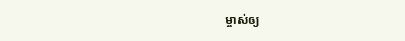ម្ចាស់ឲ្យ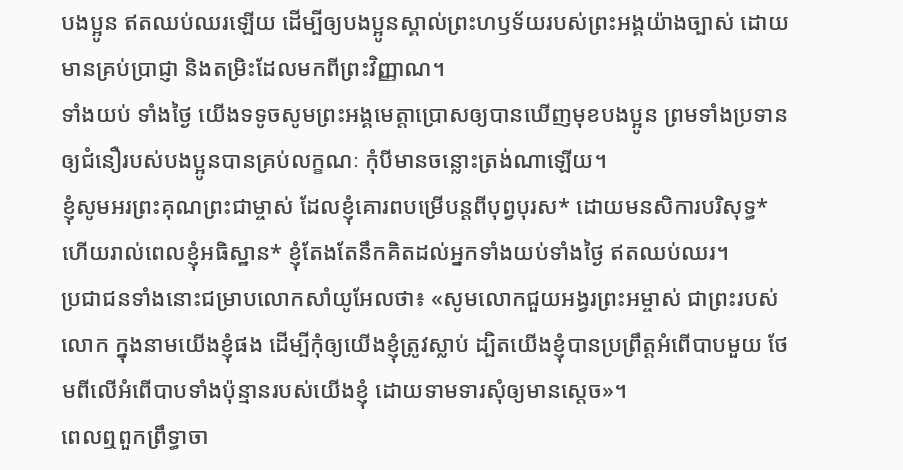បងប្អូន ឥតឈប់ឈរឡើយ ដើម្បីឲ្យបងប្អូនស្គាល់ព្រះហឫទ័យរបស់ព្រះអង្គយ៉ាងច្បាស់ ដោយមានគ្រប់ប្រាជ្ញា និងតម្រិះដែលមកពីព្រះវិញ្ញាណ។
ទាំងយប់ ទាំងថ្ងៃ យើងទទូចសូមព្រះអង្គមេត្តាប្រោសឲ្យបានឃើញមុខបងប្អូន ព្រមទាំងប្រទានឲ្យជំនឿរបស់បងប្អូនបានគ្រប់លក្ខណៈ កុំបីមានចន្លោះត្រង់ណាឡើយ។
ខ្ញុំសូមអរព្រះគុណព្រះជាម្ចាស់ ដែលខ្ញុំគោរពបម្រើបន្ដពីបុព្វបុរស* ដោយមនសិការបរិសុទ្ធ* ហើយរាល់ពេលខ្ញុំអធិស្ឋាន* ខ្ញុំតែងតែនឹកគិតដល់អ្នកទាំងយប់ទាំងថ្ងៃ ឥតឈប់ឈរ។
ប្រជាជនទាំងនោះជម្រាបលោកសាំយូអែលថា៖ «សូមលោកជួយអង្វរព្រះអម្ចាស់ ជាព្រះរបស់លោក ក្នុងនាមយើងខ្ញុំផង ដើម្បីកុំឲ្យយើងខ្ញុំត្រូវស្លាប់ ដ្បិតយើងខ្ញុំបានប្រព្រឹត្តអំពើបាបមួយ ថែមពីលើអំពើបាបទាំងប៉ុន្មានរបស់យើងខ្ញុំ ដោយទាមទារសុំឲ្យមានស្ដេច»។
ពេលឮពួកព្រឹទ្ធាចា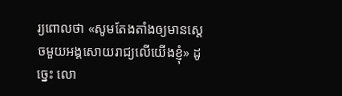រ្យពោលថា «សូមតែងតាំងឲ្យមានស្ដេចមួយអង្គសោយរាជ្យលើយើងខ្ញុំ» ដូច្នេះ លោ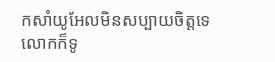កសាំយូអែលមិនសប្បាយចិត្តទេ លោកក៏ទូ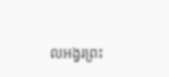លអង្វរព្រះ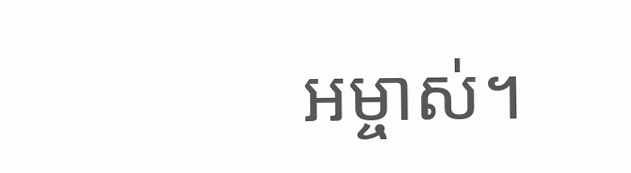អម្ចាស់។